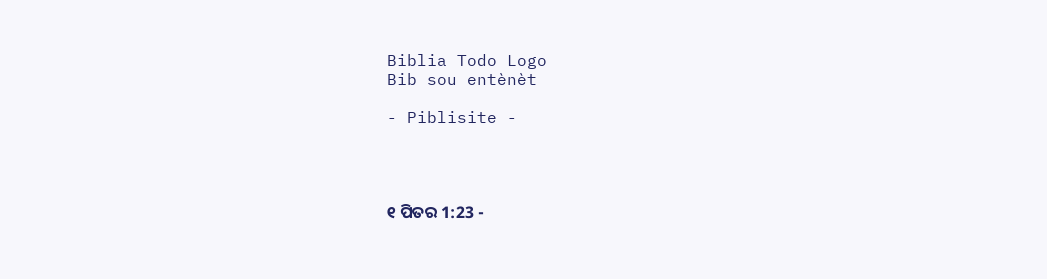Biblia Todo Logo
Bib sou entènèt

- Piblisite -




୧ ପିତର 1:23 -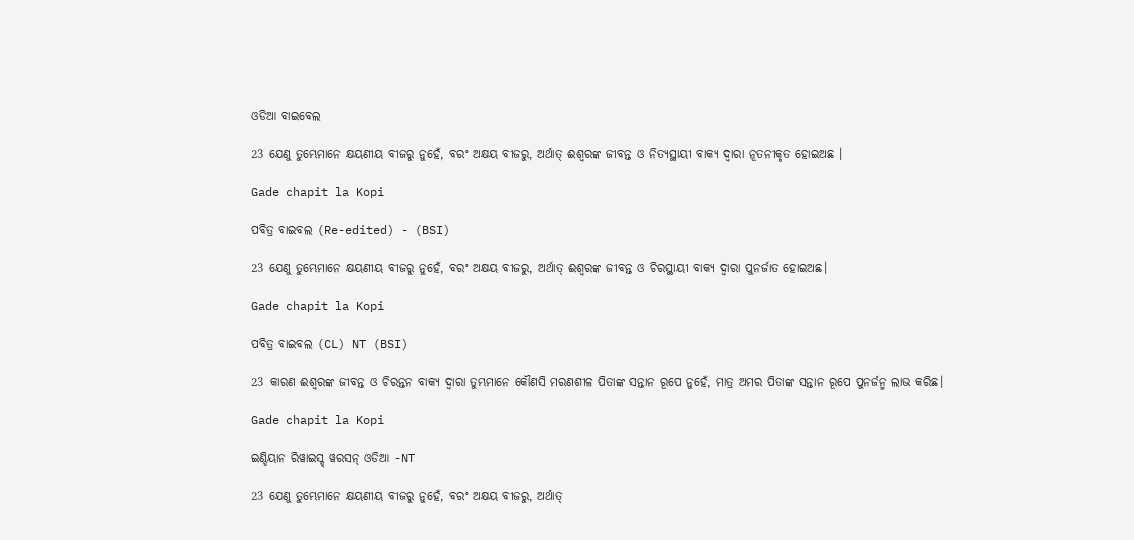ଓଡିଆ ବାଇବେଲ

23 ଯେଣୁ ତୁମ୍ଭେମାନେ କ୍ଷୟଣୀୟ ବୀଜରୁ ନୁହେଁ, ବରଂ ଅକ୍ଷୟ ବୀଜରୁ, ଅର୍ଥାତ୍‍ ଈଶ୍ୱରଙ୍କ ଜୀବନ୍ତ ଓ ନିତ୍ୟସ୍ଥାୟୀ ବାକ୍ୟ ଦ୍ୱାରା ନୂତନୀକୃତ ହୋଇଅଛ ।

Gade chapit la Kopi

ପବିତ୍ର ବାଇବଲ (Re-edited) - (BSI)

23 ଯେଣୁ ତୁମ୍ଭେମାନେ କ୍ଷୟଣୀୟ ବୀଜରୁ ନୁହେଁ, ବରଂ ଅକ୍ଷୟ ବୀଜରୁ, ଅର୍ଥାତ୍ ଈଶ୍ଵରଙ୍କ ଜୀବନ୍ତ ଓ ଚିରସ୍ଥାୟୀ ବାକ୍ୟ ଦ୍ଵାରା ପୁନର୍ଜାତ ହୋଇଅଛ।

Gade chapit la Kopi

ପବିତ୍ର ବାଇବଲ (CL) NT (BSI)

23 କାରଣ ଈଶ୍ୱରଙ୍କ ଜୀବନ୍ତ ଓ ଚିରନ୍ତନ ବାକ୍ୟ ଦ୍ୱାରା ତୁମ୍ଭମାନେ କୌଣସି ମରଣଶୀଳ ପିତାଙ୍କ ସନ୍ତାନ ରୂପେ ନୁହେଁ, ମାତ୍ର ଅମର ପିତାଙ୍କ ସନ୍ତାନ ରୂପେ ପୁନର୍ଜନ୍ମ ଲାଭ କରିଛ।

Gade chapit la Kopi

ଇଣ୍ଡିୟାନ ରିୱାଇସ୍ଡ୍ ୱରସନ୍ ଓଡିଆ -NT

23 ଯେଣୁ ତୁମ୍ଭେମାନେ କ୍ଷୟଣୀୟ ବୀଜରୁ ନୁହେଁ, ବରଂ ଅକ୍ଷୟ ବୀଜରୁ, ଅର୍ଥାତ୍‍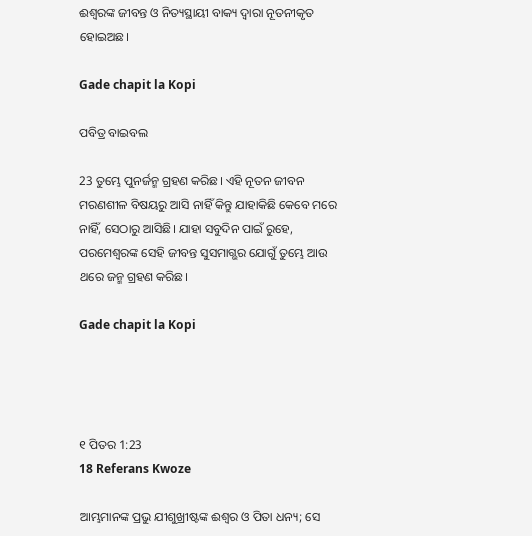ଈଶ୍ବରଙ୍କ ଜୀବନ୍ତ ଓ ନିତ୍ୟସ୍ଥାୟୀ ବାକ୍ୟ ଦ୍ୱାରା ନୂତନୀକୃତ ହୋଇଅଛ।

Gade chapit la Kopi

ପବିତ୍ର ବାଇବଲ

23 ତୁମ୍ଭେ ପୁନର୍ଜନ୍ମ ଗ୍ରହଣ କରିଛ। ଏହି ନୂତନ ଜୀବନ ମରଣଶୀଳ ବିଷୟରୁ ଆସି ନାହିଁ କିନ୍ତୁ ଯାହାକିଛି କେବେ ମରେ ନାହିଁ, ସେଠାରୁ ଆସିଛି। ଯାହା ସବୁଦିନ ପାଇଁ ରୁହେ, ପରମେଶ୍ୱରଙ୍କ ସେହି ଜୀବନ୍ତ ସୁସମାଗ୍ଭର ଯୋଗୁଁ ତୁମ୍ଭେ ଆଉ ଥରେ ଜନ୍ମ ଗ୍ରହଣ କରିଛ।

Gade chapit la Kopi




୧ ପିତର 1:23
18 Referans Kwoze

ଆମ୍ଭମାନଙ୍କ ପ୍ରଭୁ ଯୀଶୁଖ୍ରୀଷ୍ଟଙ୍କ ଈଶ୍ୱର ଓ ପିତା ଧନ୍ୟ; ସେ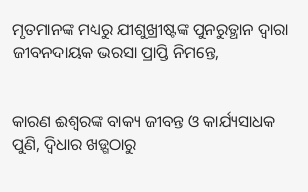ମୃତମାନଙ୍କ ମଧ୍ୟରୁ ଯୀଶୁଖ୍ରୀଷ୍ଟଙ୍କ ପୁନରୁତ୍ଥାନ ଦ୍ୱାରା ଜୀବନଦାୟକ ଭରସା ପ୍ରାପ୍ତି ନିମନ୍ତେ,


କାରଣ ଈଶ୍ୱରଙ୍କ ବାକ୍ୟ ଜୀବନ୍ତ ଓ କାର୍ଯ୍ୟସାଧକ ପୁଣି, ଦ୍ୱିଧାର ଖଡ଼୍ଗଠାରୁ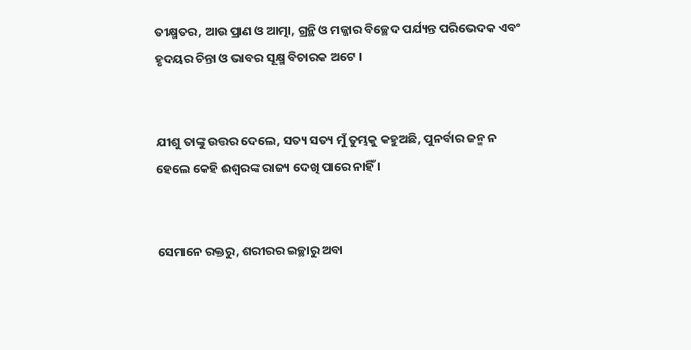ତୀକ୍ଷ୍ମତର, ଆଉ ପ୍ରାଣ ଓ ଆତ୍ମା, ଗ୍ରନ୍ଥି ଓ ମଜ୍ଜାର ବିଚ୍ଛେଦ ପର୍ଯ୍ୟନ୍ତ ପରିଭେଦକ ଏବଂ ହୃଦୟର ଚିନ୍ତା ଓ ଭାବର ସୂକ୍ଷ୍ମ ବିଚାରକ ଅଟେ ।


ଯୀଶୁ ତାଙ୍କୁ ଉତ୍ତର ଦେଲେ, ସତ୍ୟ ସତ୍ୟ ମୁଁ ତୁମ୍ଭକୁ କହୁଅଛି, ପୁନର୍ବାର ଜନ୍ମ ନ ହେଲେ କେହି ଈଶ୍ୱରଙ୍କ ରାଜ୍ୟ ଦେଖି ପାରେ ନାହିଁ ।


ସେମାନେ ରକ୍ତରୁ, ଶରୀରର ଇଚ୍ଛାରୁ ଅବା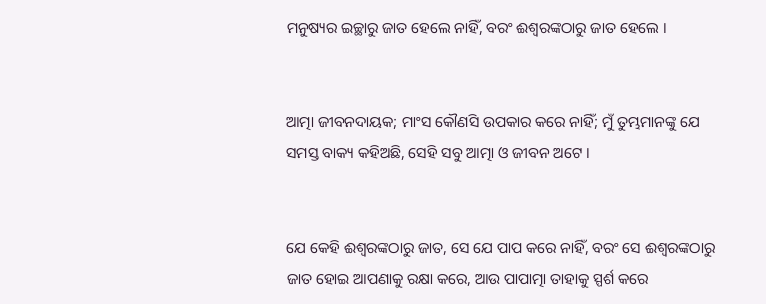ମନୁଷ୍ୟର ଇଚ୍ଛାରୁ ଜାତ ହେଲେ ନାହିଁ, ବରଂ ଈଶ୍ୱରଙ୍କଠାରୁ ଜାତ ହେଲେ ।


ଆତ୍ମା ଜୀବନଦାୟକ; ମାଂସ କୌଣସି ଉପକାର କରେ ନାହିଁ; ମୁଁ ତୁମ୍ଭମାନଙ୍କୁ ଯେ ସମସ୍ତ ବାକ୍ୟ କହିଅଛି, ସେହି ସବୁ ଆତ୍ମା ଓ ଜୀବନ ଅଟେ ।


ଯେ କେହି ଈଶ୍ୱରଙ୍କଠାରୁ ଜାତ, ସେ ଯେ ପାପ କରେ ନାହିଁ, ବରଂ ସେ ଈଶ୍ୱରଙ୍କଠାରୁ ଜାତ ହୋଇ ଆପଣାକୁ ରକ୍ଷା କରେ, ଆଉ ପାପାତ୍ମା ତାହାକୁ ସ୍ପର୍ଶ କରେ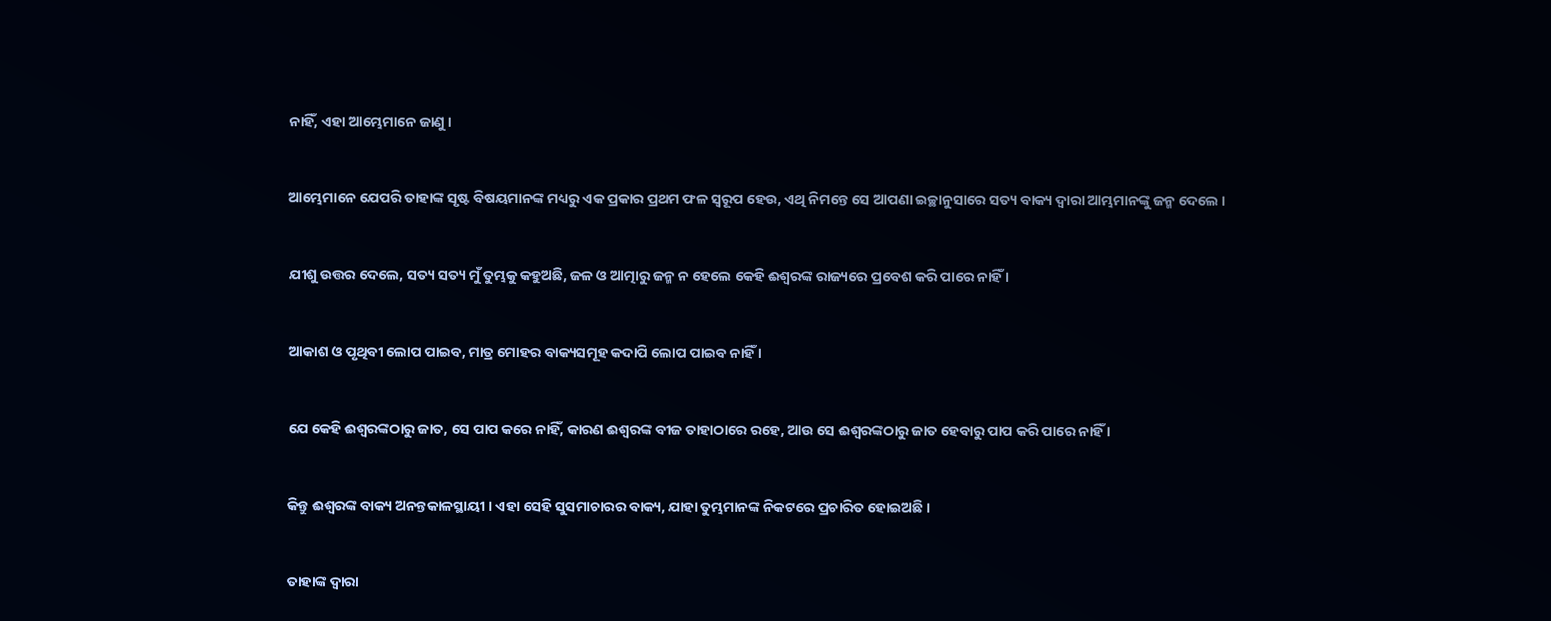ନାହିଁ, ଏହା ଆମ୍ଭେମାନେ ଜାଣୁ ।


ଆମ୍ଭେମାନେ ଯେପରି ତାହାଙ୍କ ସୃଷ୍ଟ ବିଷୟମାନଙ୍କ ମଧ୍ୟରୁ ଏକ ପ୍ରକାର ପ୍ରଥମ ଫଳ ସ୍ୱରୂପ ହେଉ, ଏଥି ନିମନ୍ତେ ସେ ଆପଣା ଇଚ୍ଛାନୁସାରେ ସତ୍ୟ ବାକ୍ୟ ଦ୍ୱାରା ଆମ୍ଭମାନଙ୍କୁ ଜନ୍ମ ଦେଲେ ।


ଯୀଶୁ ଉତ୍ତର ଦେଲେ, ସତ୍ୟ ସତ୍ୟ ମୁଁ ତୁମ୍ଭକୁ କହୁଅଛି, ଜଳ ଓ ଆତ୍ମାରୁ ଜନ୍ମ ନ ହେଲେ କେହି ଈଶ୍ୱରଙ୍କ ରାଜ୍ୟରେ ପ୍ରବେଶ କରି ପାରେ ନାହିଁ ।


ଆକାଶ ଓ ପୃଥିବୀ ଲୋପ ପାଇବ, ମାତ୍ର ମୋହର ବାକ୍ୟସମୂହ କଦାପି ଲୋପ ପାଇବ ନାହିଁ ।


ଯେ କେହି ଈଶ୍ୱରଙ୍କଠାରୁ ଜାତ, ସେ ପାପ କରେ ନାହିଁ, କାରଣ ଈଶ୍ୱରଙ୍କ ବୀଜ ତାହାଠାରେ ରହେ, ଆଉ ସେ ଈଶ୍ୱରଙ୍କଠାରୁ ଜାତ ହେବାରୁ ପାପ କରି ପାରେ ନାହିଁ ।


କିନ୍ତୁ ଈଶ୍ୱରଙ୍କ ବାକ୍ୟ ଅନନ୍ତକାଳସ୍ଥାୟୀ । ଏହା ସେହି ସୁସମାଚାରର ବାକ୍ୟ, ଯାହା ତୁମ୍ଭମାନଙ୍କ ନିକଟରେ ପ୍ରଚାରିତ ହୋଇଅଛି ।


ତାହାଙ୍କ ଦ୍ୱାରା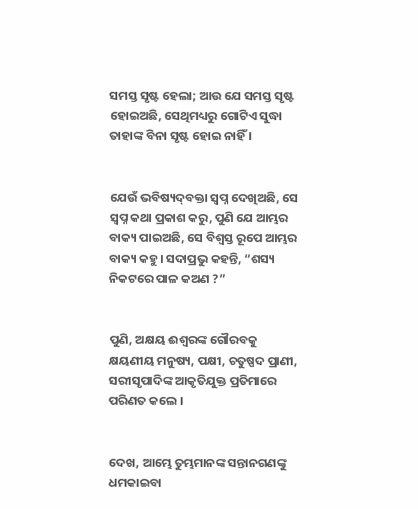ସମସ୍ତ ସୃଷ୍ଟ ହେଲା; ଆଉ ଯେ ସମସ୍ତ ସୃଷ୍ଟ ହୋଇଅଛି, ସେଥିମଧ୍ୟରୁ ଗୋଟିଏ ସୁଦ୍ଧା ତାହାଙ୍କ ବିନା ସୃଷ୍ଟ ହୋଇ ନାହିଁ ।


ଯେଉଁ ଭବିଷ୍ୟଦ୍‍ବକ୍ତା ସ୍ୱପ୍ନ ଦେଖିଅଛି, ସେ ସ୍ୱପ୍ନ କଥା ପ୍ରକାଶ କରୁ, ପୁଣି ଯେ ଆମ୍ଭର ବାକ୍ୟ ପାଇଅଛି, ସେ ବିଶ୍ୱସ୍ତ ରୂପେ ଆମ୍ଭର ବାକ୍ୟ କହୁ। ସଦାପ୍ରଭୁ କହନ୍ତି, “ଶସ୍ୟ ନିକଟରେ ପାଳ କଅଣ ?”


ପୁଣି, ଅକ୍ଷୟ ଈଶ୍ୱରଙ୍କ ଗୌରବକୁ କ୍ଷୟଣୀୟ ମନୁଷ୍ୟ, ପକ୍ଷୀ, ଚତୁଷ୍ପଦ ପ୍ରାଣୀ, ସରୀସୃପାଦିଙ୍କ ଆକୃତିଯୁକ୍ତ ପ୍ରତିମାରେ ପରିଣତ କଲେ ।


ଦେଖ, ଆମ୍ଭେ ତୁମ୍ଭମାନଙ୍କ ସନ୍ତାନଗଣଙ୍କୁ ଧମକାଇବା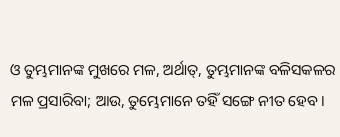ଓ ତୁମ୍ଭମାନଙ୍କ ମୁଖରେ ମଳ, ଅର୍ଥାତ୍‍, ତୁମ୍ଭମାନଙ୍କ ବଳିସକଳର ମଳ ପ୍ରସାରିବା; ଆଉ, ତୁମ୍ଭେମାନେ ତହିଁ ସଙ୍ଗେ ନୀତ ହେବ।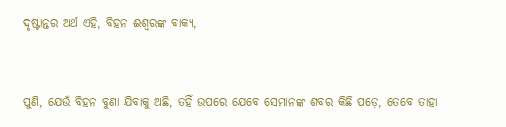ଦୃଷ୍ଟାନ୍ତର ଅର୍ଥ ଏହି, ବିହନ ଈଶ୍ୱରଙ୍କ ବାକ୍ୟ,


ପୁଣି, ଯେଉଁ ବିହନ ବୁଣା ଯିବାକୁ ଅଛି, ତହିଁ ଉପରେ ଯେବେ ସେମାନଙ୍କ ଶବର କିଛି ପଡ଼େ, ତେବେ ତାହା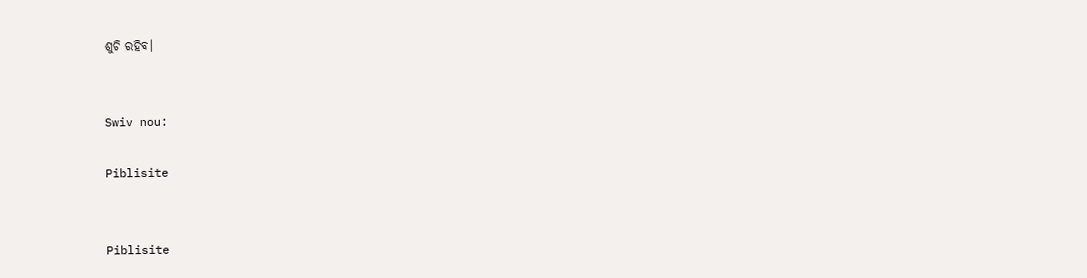ଶୁଚି ରହିବ।


Swiv nou:

Piblisite


Piblisite